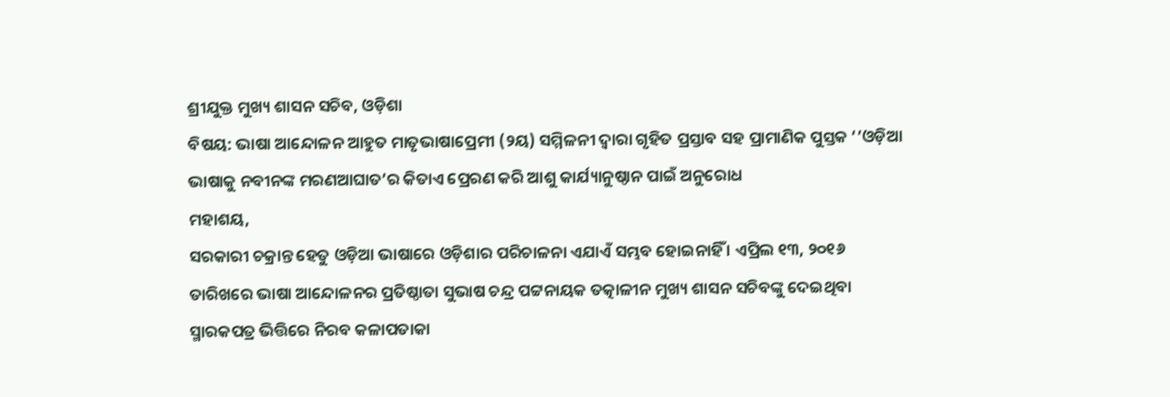ଶ୍ରୀଯୁକ୍ତ ମୁଖ୍ୟ ଶାସନ ସଚିବ, ଓଡ଼ିଶା
ବିଷୟ: ଭାଷା ଆନ୍ଦୋଳନ ଆହୁତ ମାତୃଭାଷାପ୍ରେମୀ (୨ୟ) ସମ୍ମିଳନୀ ଦ୍ଵାରା ଗୃହିତ ପ୍ରସ୍ତାବ ସହ ପ୍ରାମାଣିକ ପୁସ୍ତକ ‘’ଓଡ଼ିଆ ଭାଷାକୁ ନବୀନଙ୍କ ମରଣଆଘାତ’ର କିତାଏ ପ୍ରେରଣ କରି ଆଶୁ କାର୍ଯ୍ୟାନୁଷ୍ଠାନ ପାଇଁ ଅନୁରୋଧ
ମହାଶୟ,
ସରକାରୀ ଚକ୍ରାନ୍ତ ହେତୁ ଓଡ଼ିଆ ଭାଷାରେ ଓଡ଼ିଶାର ପରିଚାଳନା ଏଯାଏଁ ସମ୍ଭବ ହୋଇନାହିଁ । ଏପ୍ରିଲ ୧୩, ୨୦୧୬ ତାରିଖରେ ଭାଷା ଆନ୍ଦୋଳନର ପ୍ରତିଷ୍ଠାତା ସୁଭାଷ ଚନ୍ଦ୍ର ପଟ୍ଟନାୟକ ତତ୍କାଳୀନ ମୁଖ୍ୟ ଶାସନ ସଚିବଙ୍କୁ ଦେଇଥିବା ସ୍ମାରକପତ୍ର ଭିତ୍ତିରେ ନିରବ କଳାପତାକା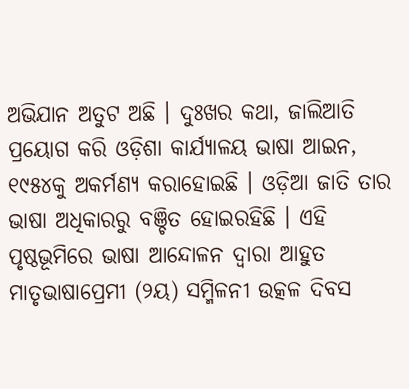ଅଭିଯାନ ଅତୁଟ ଅଛି । ଦୁଃଖର କଥା, ଜାଲିଆତି ପ୍ରୟୋଗ କରି ଓଡ଼ିଶା କାର୍ଯ୍ୟାଳୟ ଭାଷା ଆଇନ, ୧୯୫୪କୁ ଅକର୍ମଣ୍ୟ କରାହୋଇଛି । ଓଡ଼ିଆ ଜାତି ତାର ଭାଷା ଅଧିକାରରୁ ବଞ୍ଚିତ ହୋଇରହିଛି । ଏହି ପୃଷ୍ଠଭୂମିରେ ଭାଷା ଆନ୍ଦୋଳନ ଦ୍ଵାରା ଆହୁତ ମାତୃଭାଷାପ୍ରେମୀ (୨ୟ) ସମ୍ମିଳନୀ ଉତ୍କଳ ଦିବସ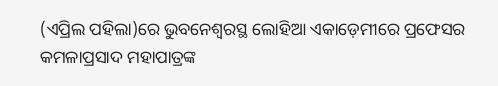(ଏପ୍ରିଲ ପହିଲା)ରେ ଭୁବନେଶ୍ଵରସ୍ଥ ଲୋହିଆ ଏକାଡ଼େମୀରେ ପ୍ରଫେସର କମଳାପ୍ରସାଦ ମହାପାତ୍ରଙ୍କ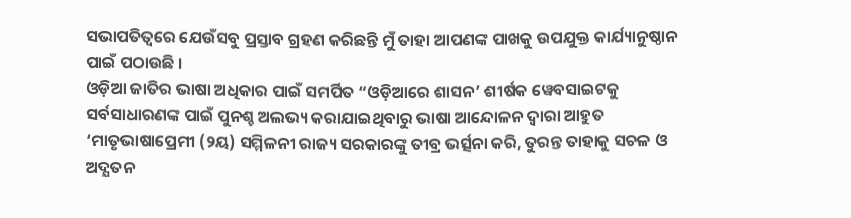ସଭାପତିତ୍ଵରେ ଯେଉଁସବୁ ପ୍ରସ୍ତାବ ଗ୍ରହଣ କରିଛନ୍ତି ମୁଁ ତାହା ଆପଣଙ୍କ ପାଖକୁ ଉପଯୁକ୍ତ କାର୍ଯ୍ୟାନୁଷ୍ଠାନ ପାଇଁ ପଠାଉଛି ।
ଓଡ଼ିଆ ଜାତିର ଭାଷା ଅଧିକାର ପାଇଁ ସମର୍ପିତ “ଓଡ଼ିଆରେ ଶାସନ’ ଶୀର୍ଷକ ୱେବସାଇଟକୁ ସର୍ବସାଧାରଣଙ୍କ ପାଇଁ ପୁନଶ୍ଚ ଅଲଭ୍ୟ କରାଯାଇଥିବାରୁ ଭାଷା ଆନ୍ଦୋଳନ ଦ୍ଵାରା ଆହୁତ ‘ମାତୃଭାଷାପ୍ରେମୀ (୨ୟ) ସମ୍ମିଳନୀ ରାଜ୍ୟ ସରକାରଙ୍କୁ ତୀବ୍ର ଭର୍ତ୍ସନା କରି, ତୁରନ୍ତ ତାହାକୁ ସଚଳ ଓ ଅଦ୍ଯତନ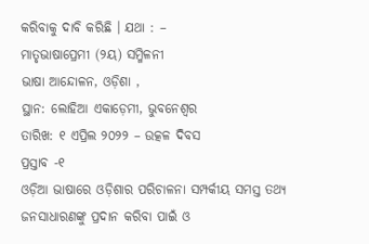କରିବାକୁ ଦାବି କରିଛି । ଯଥା : –
ମାତୃଭାଷାପ୍ରେମୀ (୨ୟ) ସମ୍ମିଳନୀ
ଭାଷା ଆନ୍ଦୋଳନ, ଓଡ଼ିଶା ,
ସ୍ଥାନ: ଲୋହିଆ ଏକାଡ଼େମୀ, ଭୁବନେଶ୍ଵର
ତାରିଖ: ୧ ଏପ୍ରିଲ ୨୦୨୨ – ଉତ୍କଳ ଦିବସ
ପ୍ରସ୍ତାବ -୧
ଓଡ଼ିଆ ଭାଷାରେ ଓଡ଼ିଶାର ପରିଚାଳନା ସମ୍ପର୍କୀୟ ସମସ୍ତ ତଥ୍ୟ ଜନସାଧାରଣଙ୍କୁ ପ୍ରଦାନ କରିବା ପାଇଁ ଓ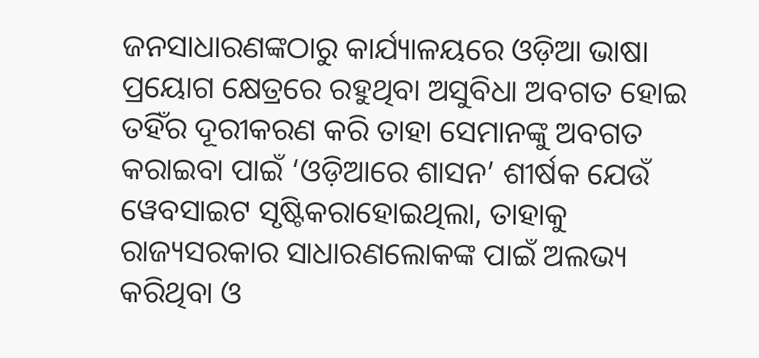ଜନସାଧାରଣଙ୍କଠାରୁ କାର୍ଯ୍ୟାଳୟରେ ଓଡ଼ିଆ ଭାଷା ପ୍ରୟୋଗ କ୍ଷେତ୍ରରେ ରହୁଥିବା ଅସୁବିଧା ଅବଗତ ହୋଇ ତହିଁର ଦୂରୀକରଣ କରି ତାହା ସେମାନଙ୍କୁ ଅବଗତ କରାଇବା ପାଇଁ ‘ଓଡ଼ିଆରେ ଶାସନ’ ଶୀର୍ଷକ ଯେଉଁ ୱେବସାଇଟ ସୃଷ୍ଟିକରାହୋଇଥିଲା, ତାହାକୁ ରାଜ୍ୟସରକାର ସାଧାରଣଲୋକଙ୍କ ପାଇଁ ଅଲଭ୍ୟ କରିଥିବା ଓ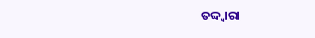ତଦ୍ଦ୍ଵାରା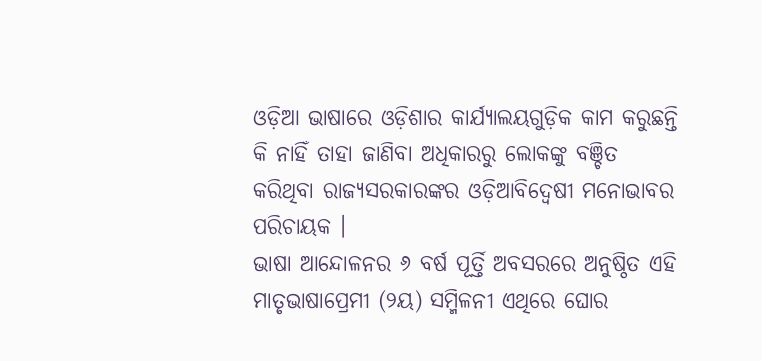ଓଡ଼ିଆ ଭାଷାରେ ଓଡ଼ିଶାର କାର୍ଯ୍ୟାଲୟଗୁଡ଼ିକ କାମ କରୁଛନ୍ତି କି ନାହିଁ ତାହା ଜାଣିବା ଅଧିକାରରୁ ଲୋକଙ୍କୁ ବଞ୍ଚିତ କରିଥିବା ରାଜ୍ୟସରକାରଙ୍କର ଓଡ଼ିଆବିଦ୍ଵେଷୀ ମନୋଭାବର ପରିଚାୟକ ।
ଭାଷା ଆନ୍ଦୋଳନର ୬ ବର୍ଷ ପୂର୍ତ୍ତି ଅବସରରେ ଅନୁଷ୍ଠିତ ଏହି ମାତୃଭାଷାପ୍ରେମୀ (୨ୟ) ସମ୍ମିଳନୀ ଏଥିରେ ଘୋର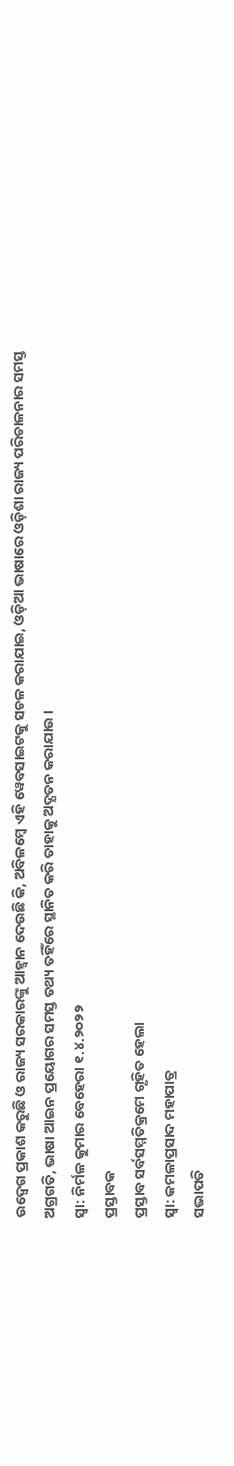ଉଦ୍ବେଗ ପ୍ରକାଶ କରୁଛି ଓ ରାଜ୍ୟ ସରକାରଙ୍କୁ ଆହ୍ଵାନ ଦେଉଛି କି, ଅବିଳମ୍ବେ ଏହି ୱେବସାଇଟକୁ ସଚଳ କରାଯାଇ, ଓଡ଼ିଆ ଭାଷାରେ ଓଡ଼ିଶା ରାଜ୍ୟ ପରିଚାଳନାର ସମସ୍ତ ଅଗ୍ରଗତି, ଭାଷା ଆଇନ ପ୍ରୟୋଗର ସମସ୍ତ ତଥ୍ୟ ତହିଁରେ ସ୍ଥାନିତ କରି ତାହାକୁ ଅଦ୍ଯତନ କରାଯାଉ ।
ସ୍ଵା: ନିର୍ମଳ କୁମାର ବେହେରା ୧.୪.୨୦୨୨
ପ୍ରସ୍ତାବକ
ପ୍ରସ୍ତାବ ସର୍ବସମ୍ମତିକ୍ରମେ ଗୃହିତ ହେଲା
ସ୍ଵା: କମଳାପ୍ରସାଦ ମହାପାତ୍ର
ସଭାପତି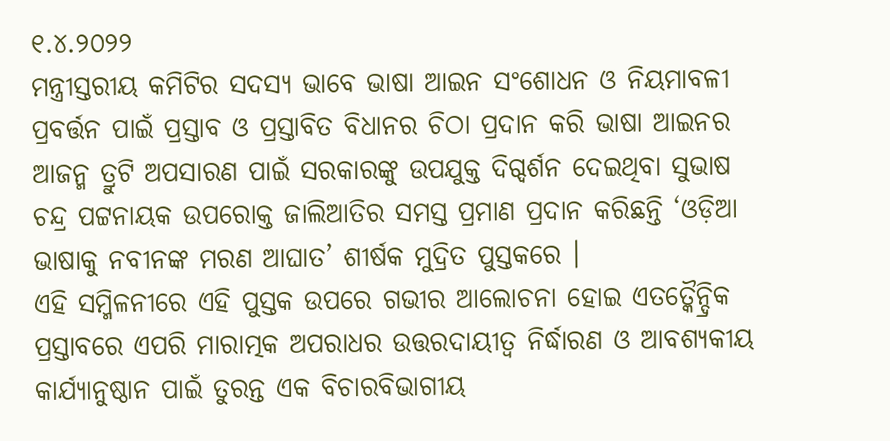୧.୪.୨୦୨୨
ମନ୍ତ୍ରୀସ୍ତରୀୟ କମିଟିର ସଦସ୍ୟ ଭାବେ ଭାଷା ଆଇନ ସଂଶୋଧନ ଓ ନିୟମାବଳୀ ପ୍ରବର୍ତ୍ତନ ପାଇଁ ପ୍ରସ୍ତାବ ଓ ପ୍ରସ୍ତାବିତ ବିଧାନର ଚିଠା ପ୍ରଦାନ କରି ଭାଷା ଆଇନର ଆଜନ୍ମ ତ୍ରୁଟି ଅପସାରଣ ପାଇଁ ସରକାରଙ୍କୁ ଉପଯୁକ୍ତ ଦିଗ୍ଦର୍ଶନ ଦେଇଥିବା ସୁଭାଷ ଚନ୍ଦ୍ର ପଟ୍ଟନାୟକ ଉପରୋକ୍ତ ଜାଲିଆତିର ସମସ୍ତ ପ୍ରମାଣ ପ୍ରଦାନ କରିଛନ୍ତି ‘ଓଡ଼ିଆ ଭାଷାକୁ ନବୀନଙ୍କ ମରଣ ଆଘାତ’ ଶୀର୍ଷକ ମୁଦ୍ରିତ ପୁସ୍ତକରେ ।
ଏହି ସମ୍ମିଳନୀରେ ଏହି ପୁସ୍ତକ ଉପରେ ଗଭୀର ଆଲୋଚନା ହୋଇ ଏତତ୍କୈନ୍ଦ୍ରିକ ପ୍ରସ୍ତାବରେ ଏପରି ମାରାତ୍ମକ ଅପରାଧର ଉତ୍ତରଦାୟୀତ୍ଵ ନିର୍ଦ୍ଧାରଣ ଓ ଆବଶ୍ୟକୀୟ କାର୍ଯ୍ୟାନୁଷ୍ଠାନ ପାଇଁ ତୁରନ୍ତ ଏକ ବିଚାରବିଭାଗୀୟ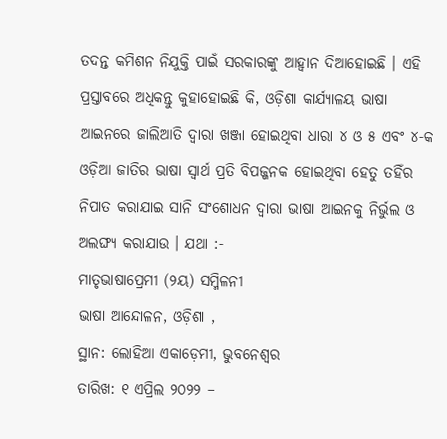ତଦନ୍ତ କମିଶନ ନିଯୁକ୍ତି ପାଇଁ ସରକାରଙ୍କୁ ଆହ୍ଵାନ ଦିଆହୋଇଛି । ଏହି ପ୍ରସ୍ତାବରେ ଅଧିକନ୍ତୁ କୁହାହୋଇଛି କି, ଓଡ଼ିଶା କାର୍ଯ୍ୟାଳୟ ଭାଷା ଆଇନରେ ଜାଲିଆତି ଦ୍ଵାରା ଖଞ୍ଜା ହୋଇଥିବା ଧାରା ୪ ଓ ୫ ଏବଂ ୪-କ ଓଡ଼ିଆ ଜାତିର ଭାଷା ସ୍ଵାର୍ଥ ପ୍ରତି ବିପଜ୍ଜନକ ହୋଇଥିବା ହେତୁ ତହିଁର ନିପାତ କରାଯାଇ ସାନି ସଂଶୋଧନ ଦ୍ଵାରା ଭାଷା ଆଇନକୁ ନିର୍ଭୁଲ ଓ ଅଲଙ୍ଘ୍ଯ କରାଯାଉ । ଯଥା :-
ମାତୃଭାଷାପ୍ରେମୀ (୨ୟ) ସମ୍ମିଳନୀ
ଭାଷା ଆନ୍ଦୋଳନ, ଓଡ଼ିଶା ,
ସ୍ଥାନ: ଲୋହିଆ ଏକାଡ଼େମୀ, ଭୁବନେଶ୍ଵର
ତାରିଖ: ୧ ଏପ୍ରିଲ ୨୦୨୨ –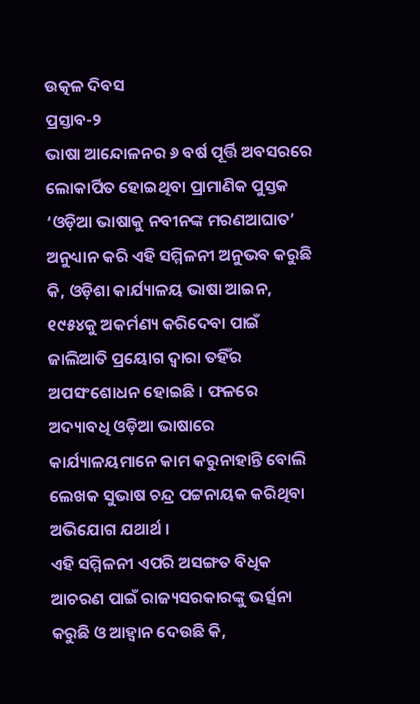ଉତ୍କଳ ଦିବସ
ପ୍ରସ୍ତାବ-୨
ଭାଷା ଆନ୍ଦୋଳନର ୬ ବର୍ଷ ପୂର୍ତ୍ତି ଅବସରରେ ଲୋକାର୍ପିତ ହୋଇଥିବା ପ୍ରାମାଣିକ ପୁସ୍ତକ ‘ଓଡ଼ିଆ ଭାଷାକୁ ନବୀନଙ୍କ ମରଣଆଘାତ’ ଅନୁଧ୍ୟାନ କରି ଏହି ସମ୍ମିଳନୀ ଅନୁଭବ କରୁଛି କି, ଓଡ଼ିଶା କାର୍ଯ୍ୟାଳୟ ଭାଷା ଆଇନ, ୧୯୫୪କୁ ଅକର୍ମଣ୍ୟ କରିଦେବା ପାଇଁ ଜାଲିଆତି ପ୍ରୟୋଗ ଦ୍ଵାରା ତହିଁର ଅପସଂଶୋଧନ ହୋଇଛି । ଫଳରେ ଅଦ୍ୟାବଧି ଓଡ଼ିଆ ଭାଷାରେ କାର୍ଯ୍ୟାଳୟମାନେ କାମ କରୁନାହାନ୍ତି ବୋଲି ଲେଖକ ସୁଭାଷ ଚନ୍ଦ୍ର ପଟ୍ଟନାୟକ କରିଥିବା ଅଭିଯୋଗ ଯଥାର୍ଥ ।
ଏହି ସମ୍ମିଳନୀ ଏପରି ଅସଙ୍ଗତ ବିଧିକ ଆଚରଣ ପାଇଁ ରାଜ୍ୟସରକାରଙ୍କୁ ଭର୍ତ୍ସନା କରୁଛି ଓ ଆହ୍ଵାନ ଦେଉଛି କି,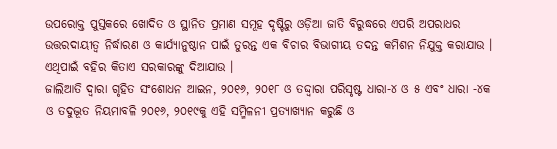ଉପରୋକ୍ତ ପୁସ୍ତକରେ ଖୋଦିତ ଓ ସ୍ଥାନିତ ପ୍ରମାଣ ସମୂହ ଦୃଷ୍ଟିରୁ ଓଡ଼ିଆ ଜାତି ବିରୁଦ୍ଧରେ ଏପରି ଅପରାଧର ଉତ୍ତରଦାୟୀତ୍ଵ ନିର୍ଦ୍ଧାରଣ ଓ କାର୍ଯ୍ୟାନୁଷ୍ଠାନ ପାଇଁ ତୁରନ୍ତ ଏକ ବିଚାର ବିଭାଗୀୟ ତଦନ୍ତ କମିଶନ ନିଯୁକ୍ତ କରାଯାଉ । ଏଥିପାଇଁ ବହିର କିତାଏ ସରକାରଙ୍କୁ ଦିଆଯାଉ ।
ଜାଲିଆତି ଦ୍ଵାରା ଗୃହିତ ସଂଶୋଧନ ଆଇନ, ୨୦୧୬, ୨୦୧୮ ଓ ତଦ୍ଦ୍ଵାରା ପରିସୃଷ୍ଟ ଧାରା-୪ ଓ ୫ ଏବଂ ଧାରା -୪କ ଓ ତଦୁଦ୍ଭୂତ ନିୟମାବଳି ୨୦୧୬, ୨୦୧୯କୁ ଏହି ସମ୍ମିଳନୀ ପ୍ରତ୍ୟାଖ୍ୟାନ କରୁଛି ଓ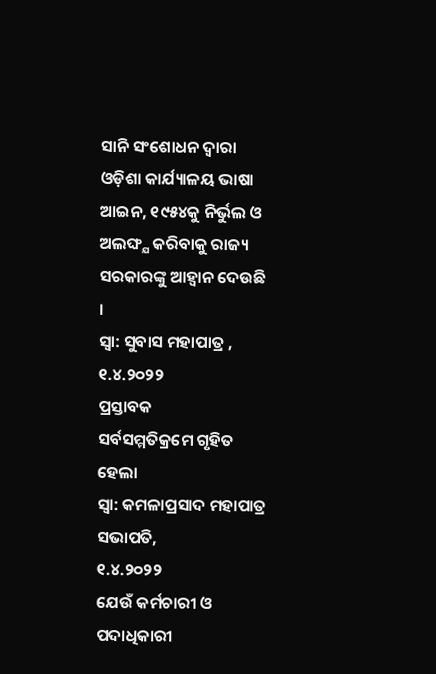ସାନି ସଂଶୋଧନ ଦ୍ଵାରା ଓଡ଼ିଶା କାର୍ଯ୍ୟାଳୟ ଭାଷା ଆଇନ, ୧୯୫୪କୁ ନିର୍ଭୁଲ ଓ ଅଲଙ୍ଘ୍ଯ କରିବାକୁ ରାଜ୍ୟ ସରକାରଙ୍କୁ ଆହ୍ଵାନ ଦେଉଛି ।
ସ୍ଵା: ସୁବାସ ମହାପାତ୍ର , ୧.୪.୨୦୨୨
ପ୍ରସ୍ତାବକ
ସର୍ବସମ୍ମତିକ୍ରମେ ଗୃହିତ ହେଲା
ସ୍ଵା: କମଳାପ୍ରସାଦ ମହାପାତ୍ର
ସଭାପତି,
୧.୪.୨୦୨୨
ଯେଉଁ କର୍ମଚାରୀ ଓ ପଦାଧିକାରୀ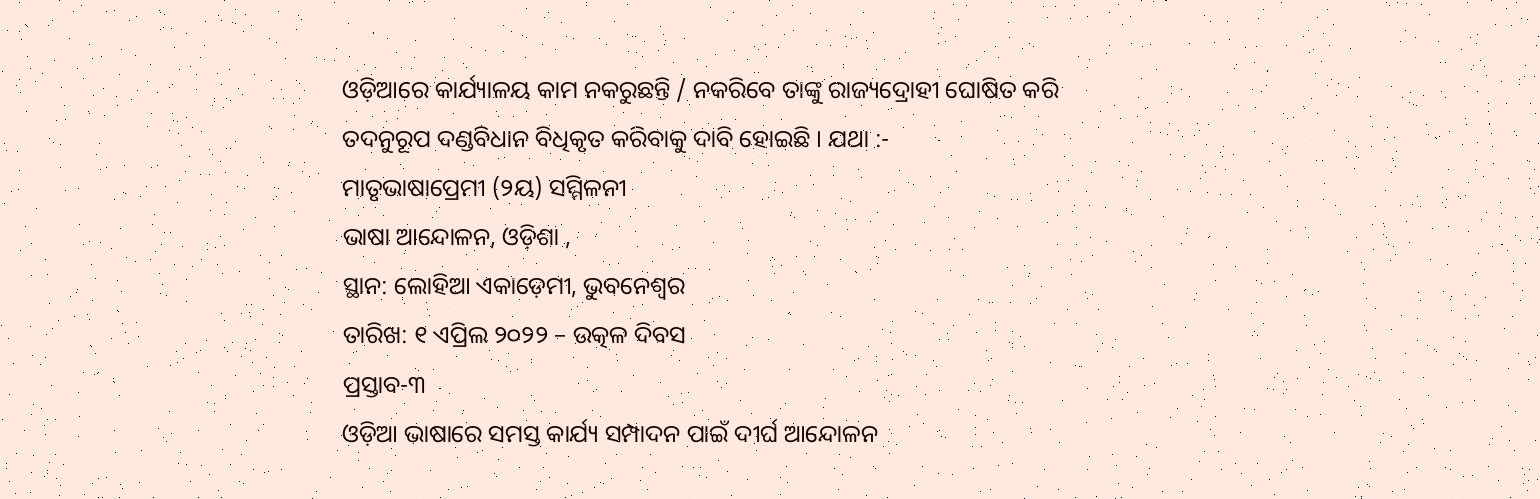ଓଡ଼ିଆରେ କାର୍ଯ୍ୟାଳୟ କାମ ନକରୁଛନ୍ତି / ନକରିବେ ତାଙ୍କୁ ରାଜ୍ୟଦ୍ରୋହୀ ଘୋଷିତ କରି ତଦନୁରୂପ ଦଣ୍ଡବିଧାନ ବିଧିକୃତ କରିବାକୁ ଦାବି ହୋଇଛି । ଯଥା :-
ମାତୃଭାଷାପ୍ରେମୀ (୨ୟ) ସମ୍ମିଳନୀ
ଭାଷା ଆନ୍ଦୋଳନ, ଓଡ଼ିଶା ,
ସ୍ଥାନ: ଲୋହିଆ ଏକାଡ଼େମୀ, ଭୁବନେଶ୍ଵର
ତାରିଖ: ୧ ଏପ୍ରିଲ ୨୦୨୨ – ଉତ୍କଳ ଦିବସ
ପ୍ରସ୍ତାବ-୩
ଓଡ଼ିଆ ଭାଷାରେ ସମସ୍ତ କାର୍ଯ୍ୟ ସମ୍ପାଦନ ପାଇଁ ଦୀର୍ଘ ଆନ୍ଦୋଳନ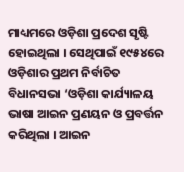ମାଧ୍ୟମରେ ଓଡ଼ିଶା ପ୍ରଦେଶ ସୃଷ୍ଟି ହୋଇଥିଲା । ସେଥିପାଇଁ ୧୯୫୪ରେ ଓଡ଼ିଶାର ପ୍ରଥମ ନିର୍ବାଚିତ ବିଧାନସଭା ‘ଓଡ଼ିଶା କାର୍ଯ୍ୟାଳୟ ଭାଷା ଆଇନ ପ୍ରଣୟନ ଓ ପ୍ରବର୍ତ୍ତନ କରିଥିଲା । ଆଇନ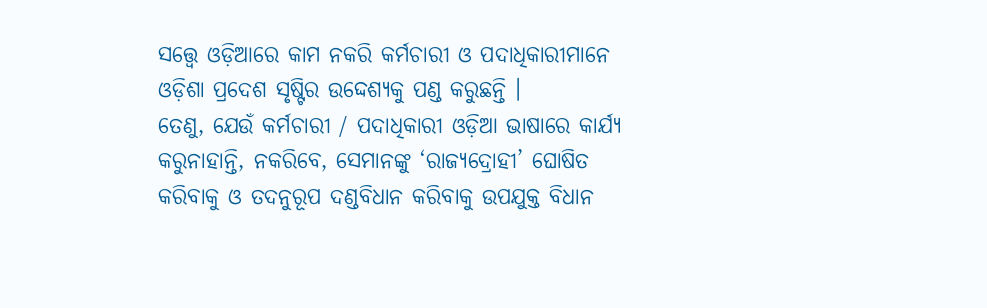ସତ୍ତ୍ୱେ ଓଡ଼ିଆରେ କାମ ନକରି କର୍ମଚାରୀ ଓ ପଦାଧିକାରୀମାନେ ଓଡ଼ିଶା ପ୍ରଦେଶ ସୃଷ୍ଟିର ଉଦ୍ଦେଶ୍ୟକୁ ପଣ୍ଡ କରୁଛନ୍ତି ।
ତେଣୁ, ଯେଉଁ କର୍ମଚାରୀ / ପଦାଧିକାରୀ ଓଡ଼ିଆ ଭାଷାରେ କାର୍ଯ୍ୟ କରୁନାହାନ୍ତି, ନକରିବେ, ସେମାନଙ୍କୁ ‘ରାଜ୍ୟଦ୍ରୋହୀ’ ଘୋଷିତ କରିବାକୁ ଓ ତଦନୁରୂପ ଦଣ୍ଡବିଧାନ କରିବାକୁ ଉପଯୁକ୍ତ ବିଧାନ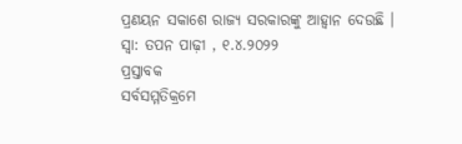ପ୍ରଣୟନ ସକାଶେ ରାଜ୍ୟ ସରକାରଙ୍କୁ ଆହ୍ଵାନ ଦେଉଛି ।
ସ୍ଵା: ତପନ ପାଢ଼ୀ , ୧.୪.୨୦୨୨
ପ୍ରସ୍ତାବକ
ସର୍ବସମ୍ମତିକ୍ରମେ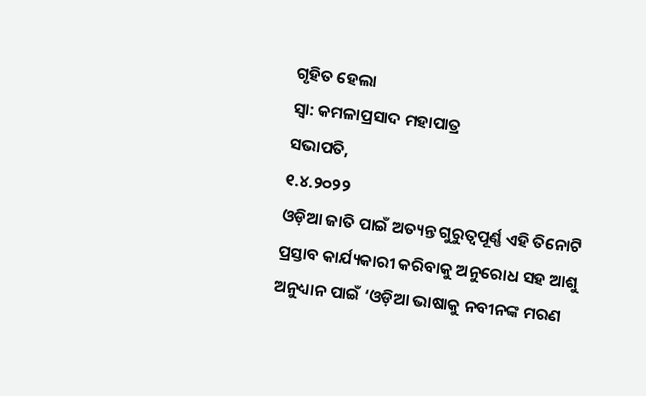ଗୃହିତ ହେଲା
ସ୍ଵା: କମଳାପ୍ରସାଦ ମହାପାତ୍ର
ସଭାପତି,
୧.୪.୨୦୨୨
ଓଡ଼ିଆ ଜାତି ପାଇଁ ଅତ୍ୟନ୍ତ ଗୁରୁତ୍ୱପୂର୍ଣ୍ଣ ଏହି ତିନୋଟି ପ୍ରସ୍ତାବ କାର୍ଯ୍ୟକାରୀ କରିବାକୁ ଅନୁରୋଧ ସହ ଆଶୁ ଅନୁଧ୍ୟାନ ପାଇଁ ‘ଓଡ଼ିଆ ଭାଷାକୁ ନବୀନଙ୍କ ମରଣ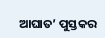ଆଘାତ’ ପୁସ୍ତକର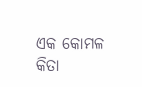ଏକ କୋମଳ କିତା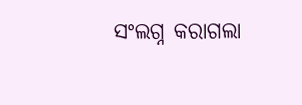ସଂଲଗ୍ନ କରାଗଲା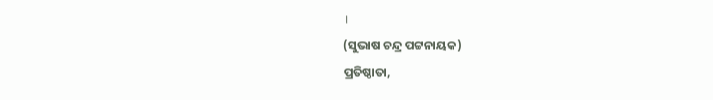।
(ସୁଭାଷ ଚନ୍ଦ୍ର ପଟ୍ଟନାୟକ)
ପ୍ରତିଷ୍ଠାତା,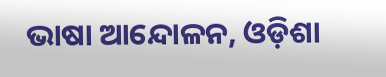ଭାଷା ଆନ୍ଦୋଳନ, ଓଡ଼ିଶା